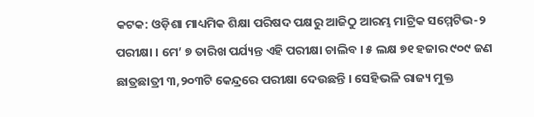କଟକ: ଓଡ଼ିଶା ମାଧ୍ୟମିକ ଶିକ୍ଷା ପରିଷଦ ପକ୍ଷରୁ ଆଜିଠୁ ଆରମ୍ଭ ମାଟ୍ରିକ ସମ୍ମେଟିଭ-୨ ପରୀକ୍ଷା । ମେ’ ୭ ତାରିଖ ପର୍ଯ୍ୟନ୍ତ ଏହି ପରୀକ୍ଷା ଚାଲିବ । ୫ ଲକ୍ଷ ୭୧ ହଜାର ୯୦୯ ଜଣ ଛାତ୍ରଛାତ୍ରୀ ୩,୨୦୩ଟି କେନ୍ଦ୍ରରେ ପରୀକ୍ଷା ଦେଉଛନ୍ତି । ସେହିଭଳି ରାଜ୍ୟ ମୁକ୍ତ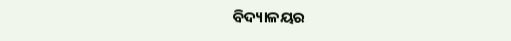ବିଦ୍ୟାଳୟର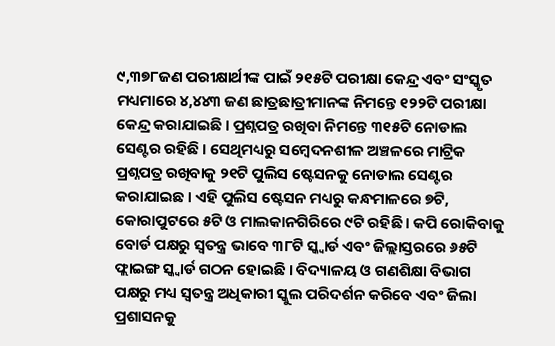୯,୩୭୮ଜଣ ପରୀକ୍ଷାର୍ଥୀଙ୍କ ପାଇଁ ୨୧୫ଟି ପରୀକ୍ଷା କେନ୍ଦ୍ର ଏବଂ ସଂସ୍କୃତ ମଧ୍ୟମାରେ ୪,୪୪୩ ଜଣ ଛାତ୍ରଛାତ୍ରୀମାନଙ୍କ ନିମନ୍ତେ ୧୨୨ଟି ପରୀକ୍ଷା କେନ୍ଦ୍ର କରାଯାଇଛି । ପ୍ରଶ୍ନପତ୍ର ରଖିବା ନିମନ୍ତେ ୩୧୫ଟି ନୋଡାଲ ସେଣ୍ଟର ରହିଛି । ସେଥିମଧ୍ୟରୁ ସମ୍ବେଦନଶୀଳ ଅଞ୍ଚଳରେ ମାଟ୍ରିକ ପ୍ରଶ୍ନପତ୍ର ରଖିବାକୁ ୨୧ଟି ପୁଲିସ ଷ୍ଟେସନକୁ ନୋଡାଲ ସେଣ୍ଟର କରାଯାଇଛ । ଏହି ପୁଲିସ ଷ୍ଟେସନ ମଧ୍ୟରୁ କନ୍ଧମାଳରେ ୭ଟି, କୋରାପୁଟରେ ୫ଟି ଓ ମାଲକାନଗିରିରେ ୯ଟି ରହିଛି । କପି ରୋକିବାକୁ ବୋର୍ଡ ପକ୍ଷରୁ ସ୍ୱତନ୍ତ୍ର ଭାବେ ୩୮ଟି ସ୍କ୍ୱାର୍ଡ ଏବଂ ଜିଲ୍ଲାସ୍ତରରେ ୬୫ଟି ଫ୍ଲାଇଙ୍ଗ ସ୍କ୍ୱାର୍ଡ ଗଠନ ହୋଇଛି । ବିଦ୍ୟାଳୟ ଓ ଗଣଶିକ୍ଷା ବିଭାଗ ପକ୍ଷରୁ ମଧ୍ୟ ସ୍ୱତନ୍ତ୍ର ଅଧିକାରୀ ସ୍କୁଲ ପରିଦର୍ଶନ କରିବେ ଏବଂ ଜିଲା ପ୍ରଶାସନକୁ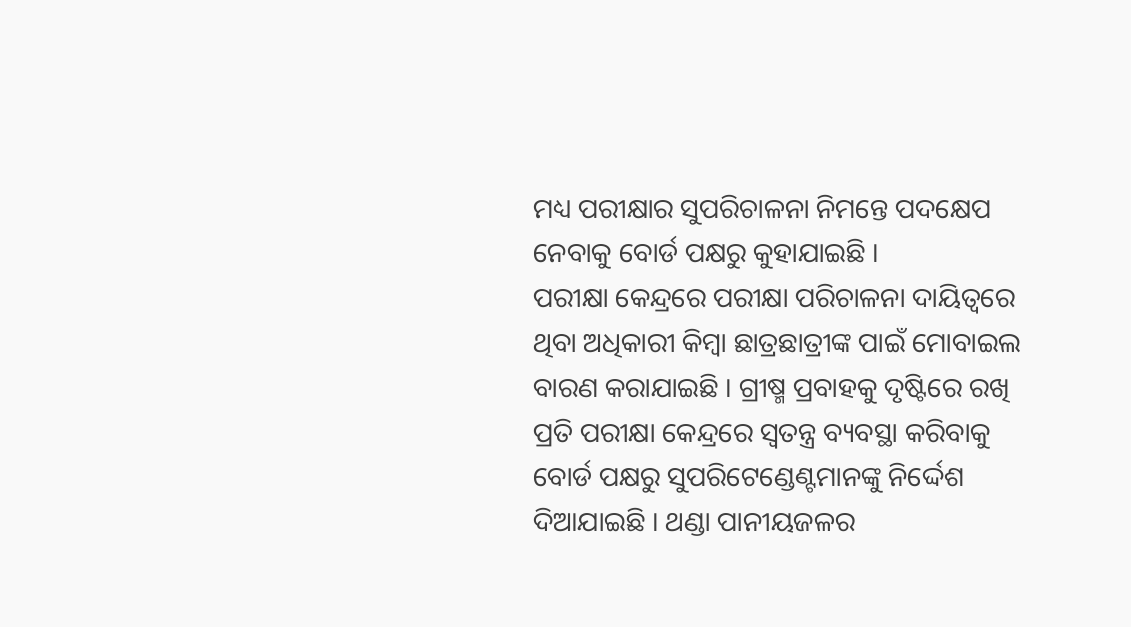ମଧ୍ୟ ପରୀକ୍ଷାର ସୁପରିଚାଳନା ନିମନ୍ତେ ପଦକ୍ଷେପ ନେବାକୁ ବୋର୍ଡ ପକ୍ଷରୁ କୁହାଯାଇଛି ।
ପରୀକ୍ଷା କେନ୍ଦ୍ରରେ ପରୀକ୍ଷା ପରିଚାଳନା ଦାୟିତ୍ୱରେ ଥିବା ଅଧିକାରୀ କିମ୍ବା ଛାତ୍ରଛାତ୍ରୀଙ୍କ ପାଇଁ ମୋବାଇଲ ବାରଣ କରାଯାଇଛି । ଗ୍ରୀଷ୍ମ ପ୍ରବାହକୁ ଦୃଷ୍ଟିରେ ରଖି ପ୍ରତି ପରୀକ୍ଷା କେନ୍ଦ୍ରରେ ସ୍ୱତନ୍ତ୍ର ବ୍ୟବସ୍ଥା କରିବାକୁ ବୋର୍ଡ ପକ୍ଷରୁ ସୁପରିଟେଣ୍ଡେଣ୍ଟମାନଙ୍କୁ ନିର୍ଦ୍ଦେଶ ଦିଆଯାଇଛି । ଥଣ୍ଡା ପାନୀୟଜଳର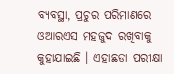ବ୍ୟବସ୍ଥା, ପ୍ରଚୁର ପରିମାଣରେ ଓଆରଏସ ମହଜୁଦ ରଖିବାକୁ କୁହାଯାଇଛି । ଏହାଛଡା ପରୀକ୍ଷା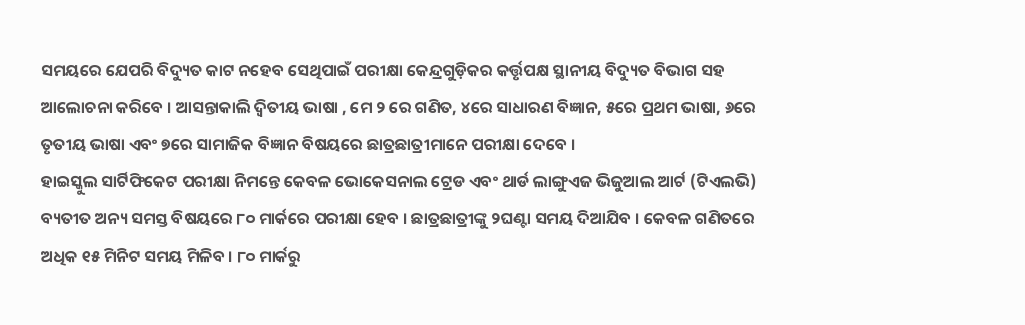ସମୟରେ ଯେପରି ବିଦ୍ୟୁତ କାଟ ନହେବ ସେଥିପାଇଁ ପରୀକ୍ଷା କେନ୍ଦ୍ରଗୁଡ଼ିକର କର୍ତ୍ତୃପକ୍ଷ ସ୍ଥାନୀୟ ବିଦ୍ୟୁତ ବିଭାଗ ସହ ଆଲୋଚନା କରିବେ । ଆସନ୍ତାକାଲି ଦ୍ୱିତୀୟ ଭାଷା , ମେ ୨ ରେ ଗଣିତ, ୪ରେ ସାଧାରଣ ବିଜ୍ଞାନ, ୫ରେ ପ୍ରଥମ ଭାଷା, ୬ରେ ତୃତୀୟ ଭାଷା ଏବଂ ୭ରେ ସାମାଜିକ ବିଜ୍ଞାନ ବିଷୟରେ ଛାତ୍ରଛାତ୍ରୀମାନେ ପରୀକ୍ଷା ଦେବେ ।
ହାଇସ୍କୁଲ ସାର୍ଟିଫିକେଟ ପରୀକ୍ଷା ନିମନ୍ତେ କେବଳ ଭୋକେସନାଲ ଟ୍ରେଡ ଏବଂ ଥାର୍ଡ ଲାଙ୍ଗୁଏଜ ଭିଜୁଆଲ ଆର୍ଟ (ଟିଏଲଭି) ବ୍ୟତୀତ ଅନ୍ୟ ସମସ୍ତ ବିଷୟରେ ୮୦ ମାର୍କରେ ପରୀକ୍ଷା ହେବ । ଛାତ୍ରଛାତ୍ରୀଙ୍କୁ ୨ଘଣ୍ଟା ସମୟ ଦିଆଯିବ । କେବଳ ଗଣିତରେ ଅଧିକ ୧୫ ମିନିଟ ସମୟ ମିଳିବ । ୮୦ ମାର୍କରୁ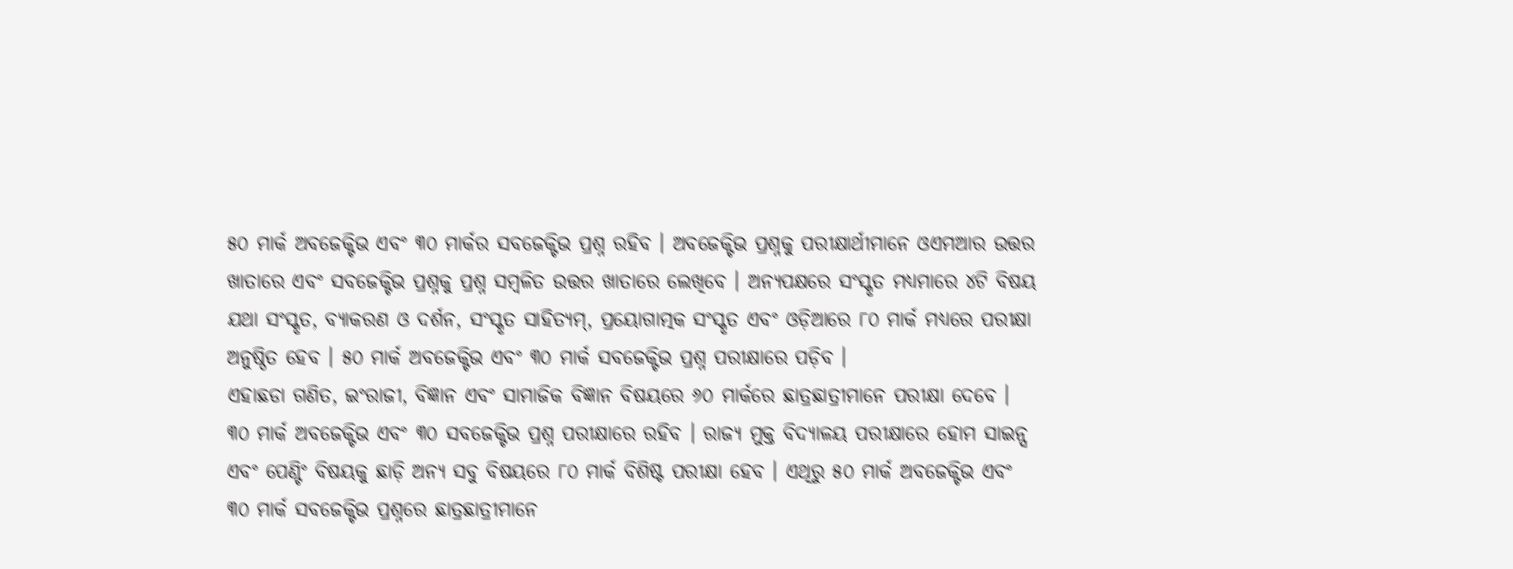୫୦ ମାର୍କ ଅବଜେକ୍ଟିଭ ଏବଂ ୩୦ ମାର୍କର ସବଜେକ୍ଟିଭ ପ୍ରଶ୍ନ ରହିବ । ଅବଜେକ୍ଟିଭ ପ୍ରଶ୍ନକୁ ପରୀକ୍ଷାର୍ଥୀମାନେ ଓଏମଆର ଉତ୍ତର ଖାତାରେ ଏବଂ ସବଜେକ୍ଟିଭ ପ୍ରଶ୍ନକୁ ପ୍ରଶ୍ନ ସମ୍ବଳିତ ଉତ୍ତର ଖାତାରେ ଲେଖିବେ । ଅନ୍ୟପକ୍ଷରେ ସଂସ୍କୃତ ମଧ୍ୟମାରେ ୪ଟି ବିଷୟ ଯଥା ସଂସ୍କୃତ, ବ୍ୟାକରଣ ଓ ଦର୍ଶନ, ସଂସ୍କୃତ ସାହିତ୍ୟମ୍, ପ୍ରୟୋଗାତ୍ମକ ସଂସ୍କୃତ ଏବଂ ଓଡ଼ିଆରେ ୮୦ ମାର୍କ ମଧ୍ୟରେ ପରୀକ୍ଷା ଅନୁଷ୍ଠିତ ହେବ । ୫୦ ମାର୍କ ଅବଜେକ୍ଟିଭ ଏବଂ ୩୦ ମାର୍କ ସବଜେକ୍ଟିଭ ପ୍ରଶ୍ନ ପରୀକ୍ଷାରେ ପଡ଼ିବ ।
ଏହାଛଡା ଗଣିତ, ଇଂରାଜୀ, ବିଜ୍ଞାନ ଏବଂ ସାମାଜିକ ବିଜ୍ଞାନ ବିଷୟରେ ୬୦ ମାର୍କରେ ଛାତ୍ରଛାତ୍ରୀମାନେ ପରୀକ୍ଷା ଦେବେ । ୩୦ ମାର୍କ ଅବଜେକ୍ଟିଭ ଏବଂ ୩୦ ସବଜେକ୍ଟିଭ ପ୍ରଶ୍ନ ପରୀକ୍ଷାରେ ରହିବ । ରାଜ୍ୟ ମୁକ୍ତ ବିଦ୍ୟାଳୟ ପରୀକ୍ଷାରେ ହୋମ ସାଇନ୍ସ ଏବଂ ପେଣ୍ଟିଂ ବିଷୟକୁ ଛାଡ଼ି ଅନ୍ୟ ସବୁ ବିଷୟରେ ୮୦ ମାର୍କ ବିଶିଷ୍ଟ ପରୀକ୍ଷା ହେବ । ଏଥିରୁ ୫୦ ମାର୍କ ଅବଜେକ୍ଟିଭ ଏବଂ ୩୦ ମାର୍କ ସବଜେକ୍ଟିଭ ପ୍ରଶ୍ନରେ ଛାତ୍ରଛାତ୍ରୀମାନେ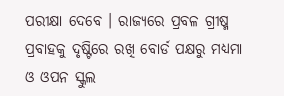ପରୀକ୍ଷା ଦେବେ । ରାଜ୍ୟରେ ପ୍ରବଳ ଗ୍ରୀଷ୍ମ ପ୍ରବାହକୁ ଦୃଷ୍ଟିରେ ରଖି ବୋର୍ଡ ପକ୍ଷରୁ ମଧ୍ୟମା ଓ ଓପନ ସ୍କୁଲ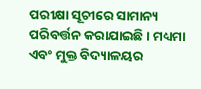ପରୀକ୍ଷା ସୂଚୀରେ ସାମାନ୍ୟ ପରିବର୍ତ୍ତନ କରାଯାଇଛି । ମଧ୍ୟମା ଏବଂ ମୁକ୍ତ ବିଦ୍ୟାଳୟର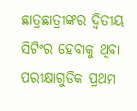ଛାତ୍ରଛାତ୍ରୀଙ୍କର ଦ୍ୱିତୀୟ ସିଟିଂର ହେବାକୁ ଥିବା ପରୀକ୍ଷାଗୁଡିକ ପ୍ରଥମ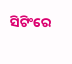ସିଟିଂରେ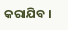କରାଯିବ ।